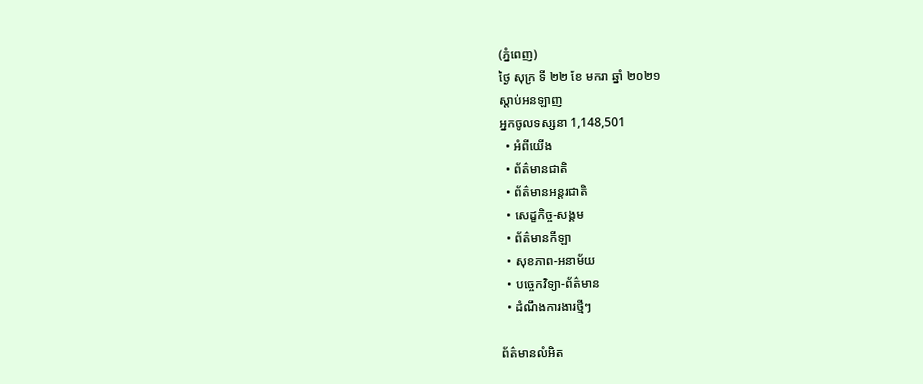(ភ្នំពេញ)
ថ្ងៃ សុក្រ ទី ២២ ខែ មករា ឆ្នាំ ២០២១
ស្តាប់អនឡាញ
អ្នកចូលទស្សនា 1,148,501
  • អំពីយើង
  • ព័ត៌មានជាតិ
  • ព័ត៌មានអន្តរជាតិ
  • សេដ្ខកិច្ច-សង្គម
  • ព័ត៌មានកីឡា
  • សុខភាព-អនាម័យ
  • បច្ចេកវិទ្យា-ព័ត៌មាន
  • ដំណឹងការងារថ្មីៗ

ព័ត៌មានលំអិត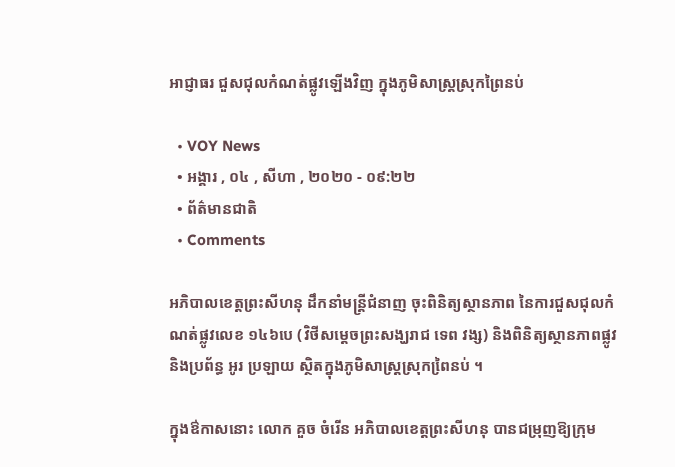អាជ្ញាធរ ជួសជុលកំណត់ផ្លូវឡើងវិញ ក្នុងភូមិសាស្ត្រស្រុកព្រៃនប់

  • VOY News
  • អង្គារ , ០៤ , សីហា , ២០២០ - ០៩:២២
  • ព័ត៌មានជាតិ
  • Comments

អភិបាលខេត្តព្រះសីហនុ ដឹកនាំមន្ត្រីជំនាញ ចុះពិនិត្យស្ថានភាព នៃការជួសជុលកំណត់ផ្លូវលេខ ១៤៦បេ (វិថីសម្តេចព្រះសង្ឃរាជ ទេព វង្ស) និងពិនិត្យស្ថានភាពផ្លូវ និងប្រព័ន្ធ អូរ ប្រឡាយ ស្ថិតក្នុងភូមិសាស្ត្រស្រុកពៃ្រនប់ ។

ក្នុងឳកាសនោះ លោក គួច ចំរើន អភិបាលខេត្តព្រះសីហនុ បានជម្រុញឱ្យក្រុម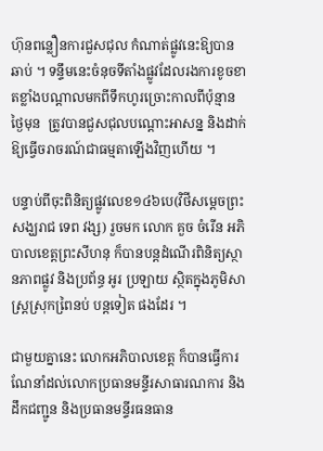ហ៊ុនពន្លឿនការជួសជុល កំណាត់ផ្លូវនេះឱ្យបានឆាប់ ។ ទន្ទឹមនេះចំនុចទីតាំងផ្លូវដែលរងការខូចខាតខ្លាំងបណ្តាលមកពីទឹកហូរច្រោះកាលពីប៉ុន្មានថ្ងៃមុន  ត្រូវបានជួសជុលបណ្តោះអាសន្ន និងដាក់ឱ្យធ្វើចរាចរណ៍ជាធម្មតាឡើងវិញហើយ ។

បន្ទាប់ពីចុះពិនិត្យផ្លូវលេខ១៤៦បេ(វិថីសម្តេចព្រះសង្ឃរាជ ទេព វង្ស) រួចមក លោក គួច ចំរើន អភិបាលខេត្តព្រះសីហនុ ក៏បានបន្តដំណើរពិនិត្យស្ថានភាពផ្លូវ និងប្រព័ន្ធ អូរ ប្រឡាយ ស្ថិតក្នុងភូមិសាស្ត្រស្រុកពៃ្រនប់ បន្តទៀត ផងដែរ ។

ជាមួយគ្នានេះ លោកអភិបាលខេត្ត ក៏បានធ្វើការណែនាំដល់លោកប្រធានមន្ទីរសាធារណការ និងដឹកជញ្ជូន និងប្រធានមន្ទីរធនធាន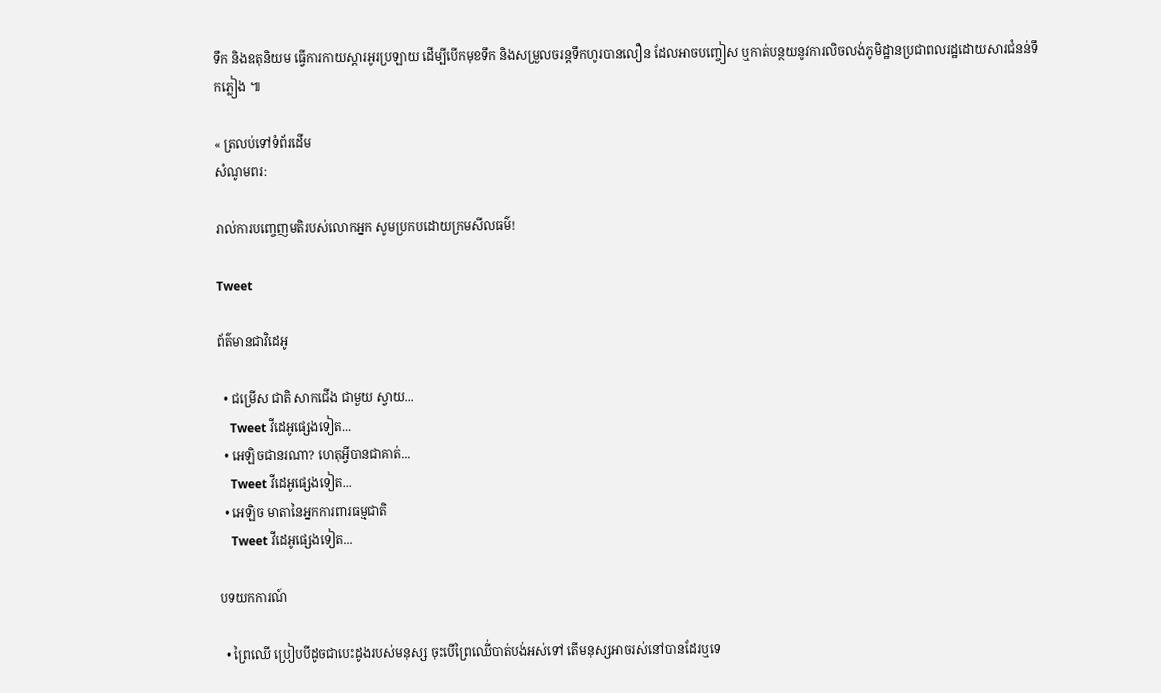ទឹក និងឧតុនិយម ធ្វើការកាយស្តារអូរប្រឡាយ ដើម្បីបើកមុខទឹក និងសម្រួលចរន្តទឹកហូរបានលឿន ដែលអាចបញ្ចៀស ឬកាត់បន្ថយនូវការលិចលង់ភូមិដ្ឋានប្រជាពលរដ្ឋដោយសារជំនន់ទឹកភ្លៀង ៕

« ត្រលប់ទៅទំព័រដើម
សំណូមពរ:

រាល់ការបញ្ចេញមតិរបស់លោកអ្នក សូមប្រកបដោយក្រមសីលធម៌!

Tweet

ព័ត៌មានជាវិដេអូ

  • ជម្រើស ជាតិ សាកជើង ជាមួយ ស្វាយ...
    Tweet វីដេអូផ្សេងទៀត...
  • អេឡិចជានរណា? ហេតុអ្វីបានជាគាត់...
    Tweet វីដេអូផ្សេងទៀត...
  • អេឡិច មាតានៃអ្នកការពារធម្មជាតិ
    Tweet វីដេអូផ្សេងទៀត...

បទយកការណ៍

  • ព្រៃឈើ ប្រៀបបីដូចជាបេះដូងរបស់មនុស្ស ចុះបើព្រៃឈើ់បាត់បង់អស់ទៅ តើមនុស្សអាចរស់នៅបានដែរឬទេ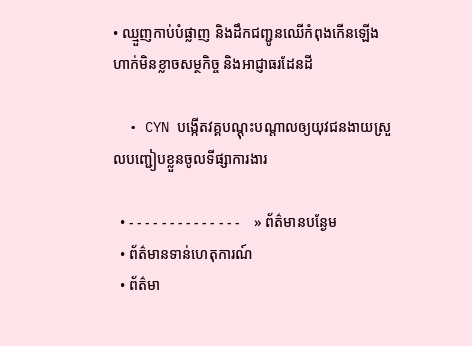• ឈ្មួញកាប់បំផ្លាញ និងដឹកជញ្ជូនឈើកំពុងកើនឡើង ហាក់មិនខ្លាចសម្ថកិច្ច និងអាជ្ញាធរដែនដី

  • CYN បង្កើតវគ្គបណ្តុះបណ្តាលឲ្យយុវជនងាយស្រួលបញ្ជៀបខ្លួនចូលទីផ្សាការងារ

  • - - - - - - - - - - - - - -    » ព័ត៌មានបន្ងែម
  • ព័ត៌មានទាន់ហេតុការណ៍
  • ព័ត៌មា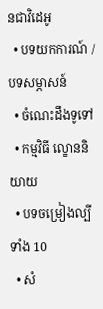នជាវិដេអូ
  • បទយកការណ៍ / បទសម្ភាសន៍
  • ចំណេះដឹងទូទៅ
  • កម្មវិធី ល្ខោននិយាយ
  • បទចម្រៀងល្បីទាំង 10
  • សំ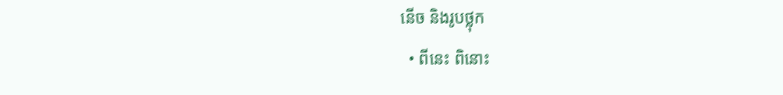នើច និងរូបថ្លុក
  • ពីនេះ ពិនោះ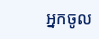អ្នកចូល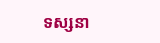ទស្សនា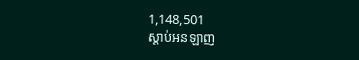1,148,501
ស្តាប់អនឡាញ